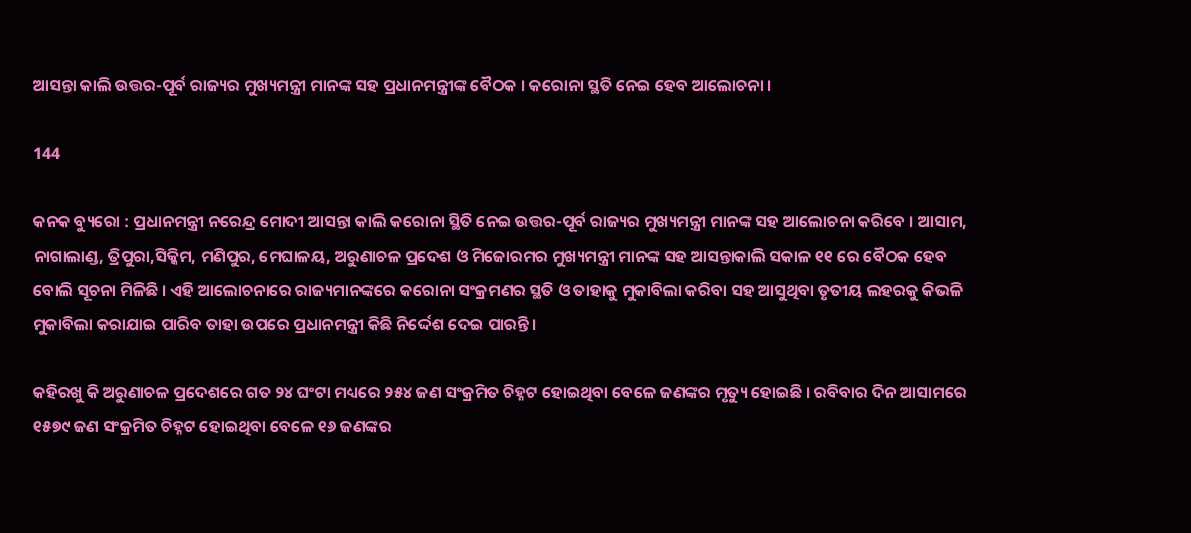ଆସନ୍ତା କାଲି ଉତ୍ତର-ପୂର୍ବ ରାଜ୍ୟର ମୁଖ୍ୟମନ୍ତ୍ରୀ ମାନଙ୍କ ସହ ପ୍ରଧାନମନ୍ତ୍ରୀଙ୍କ ବୈଠକ । କରୋନା ସ୍ଥତି ନେଇ ହେବ ଆଲୋଚନା ।

144

କନକ ବ୍ୟୁରୋ : ପ୍ରଧାନମନ୍ତ୍ରୀ ନରେନ୍ଦ୍ର ମୋଦୀ ଆସନ୍ତା କାଲି କରୋନା ସ୍ଥିତି ନେଇ ଉତ୍ତର-ପୂର୍ବ ରାଜ୍ୟର ମୁଖ୍ୟମନ୍ତ୍ରୀ ମାନଙ୍କ ସହ ଆଲୋଚନା କରିବେ । ଆସାମ, ନାଗାଲାଣ୍ଡ, ତ୍ରିପୁରା,ସିକ୍କିମ, ମଣିପୁର, ମେଘାଳୟ, ଅରୁଣାଚଳ ପ୍ରଦେଶ ଓ ମିଜୋରମର ମୁଖ୍ୟମନ୍ତ୍ରୀ ମାନଙ୍କ ସହ ଆସନ୍ତାକାଲି ସକାଳ ୧୧ ରେ ବୈଠକ ହେବ ବୋଲି ସୂଚନା ମିଳିଛି । ଏହି ଆଲୋଚନାରେ ରାଜ୍ୟମାନଙ୍କରେ କରୋନା ସଂକ୍ରମଣର ସ୍ଥତି ଓ ତାହାକୁ ମୁକାବିଲା କରିବା ସହ ଆସୁଥିବା ତୃତୀୟ ଲହରକୁ କିଭଳି ମୁକାବିଲା କରାଯାଇ ପାରିବ ତାହା ଉପରେ ପ୍ରଧାନମନ୍ତ୍ରୀ କିଛି ନିର୍ଦ୍ଦେଶ ଦେଇ ପାରନ୍ତି ।

କହିରଖୁ କି ଅରୁଣାଚଳ ପ୍ରଦେଶରେ ଗତ ୨୪ ଘଂଟା ମଧ୍ୟରେ ୨୫୪ ଜଣ ସଂକ୍ରମିତ ଚିହ୍ନଟ ହୋଇଥିବା ବେଳେ ଜଣଙ୍କର ମୃତ୍ୟୁ ହୋଇଛି । ରବିବାର ଦିନ ଆସାମରେ ୧୫୭୯ ଜଣ ସଂକ୍ରମିତ ଚିହ୍ନଟ ହୋଇଥିବା ବେଳେ ୧୬ ଜଣଙ୍କର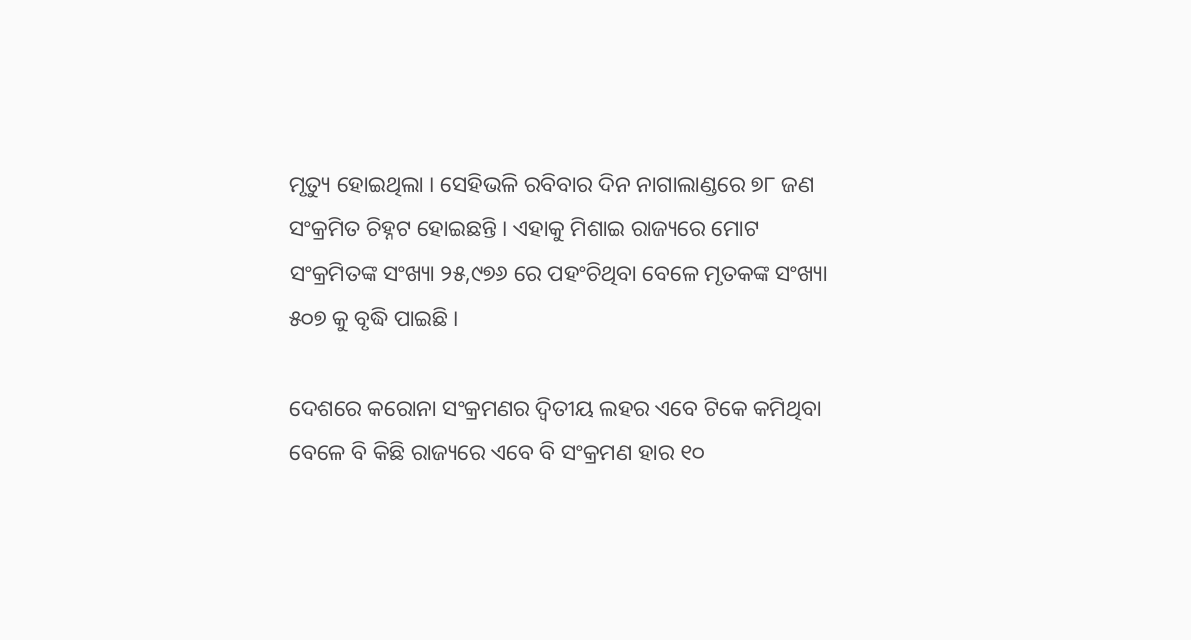ମୃତ୍ୟୁ ହୋଇଥିଲା । ସେହିଭଳି ରବିବାର ଦିନ ନାଗାଲାଣ୍ଡରେ ୭୮ ଜଣ ସଂକ୍ରମିତ ଚିହ୍ନଟ ହୋଇଛନ୍ତି । ଏହାକୁ ମିଶାଇ ରାଜ୍ୟରେ ମୋଟ ସଂକ୍ରମିତଙ୍କ ସଂଖ୍ୟା ୨୫,୯୭୬ ରେ ପହଂଚିଥିବା ବେଳେ ମୃତକଙ୍କ ସଂଖ୍ୟା ୫୦୭ କୁ ବୃଦ୍ଧି ପାଇଛି ।

ଦେଶରେ କରୋନା ସଂକ୍ରମଣର ଦ୍ୱିତୀୟ ଲହର ଏବେ ଟିକେ କମିଥିବା ବେଳେ ବି କିଛି ରାଜ୍ୟରେ ଏବେ ବି ସଂକ୍ରମଣ ହାର ୧୦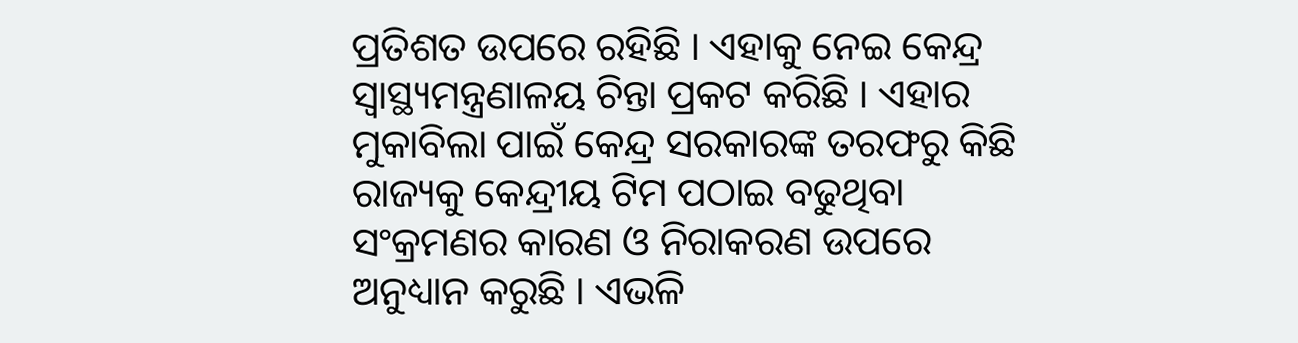ପ୍ରତିଶତ ଉପରେ ରହିଛି । ଏହାକୁ ନେଇ କେନ୍ଦ୍ର ସ୍ୱାସ୍ଥ୍ୟମନ୍ତ୍ରଣାଳୟ ଚିନ୍ତା ପ୍ରକଟ କରିଛି । ଏହାର ମୁକାବିଲା ପାଇଁ କେନ୍ଦ୍ର ସରକାରଙ୍କ ତରଫରୁ କିଛି ରାଜ୍ୟକୁ କେନ୍ଦ୍ରୀୟ ଟିମ ପଠାଇ ବଢୁଥିବା ସଂକ୍ରମଣର କାରଣ ଓ ନିରାକରଣ ଉପରେ ଅନୁଧ୍ୟାନ କରୁଛି । ଏଭଳି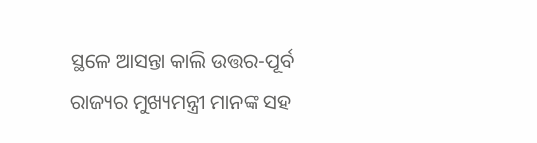ସ୍ଥଳେ ଆସନ୍ତା କାଲି ଉତ୍ତର-ପୂର୍ବ ରାଜ୍ୟର ମୁଖ୍ୟମନ୍ତ୍ରୀ ମାନଙ୍କ ସହ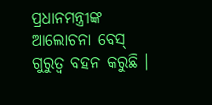ପ୍ରଧାନମନ୍ତ୍ରୀଙ୍କ ଆଲୋଚନା ବେସ୍ ଗୁରୁତ୍ୱ ବହନ କରୁଛି ।